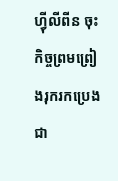ហ្វុីលីពីន ចុះកិច្ចព្រមព្រៀងរុករកប្រេងជា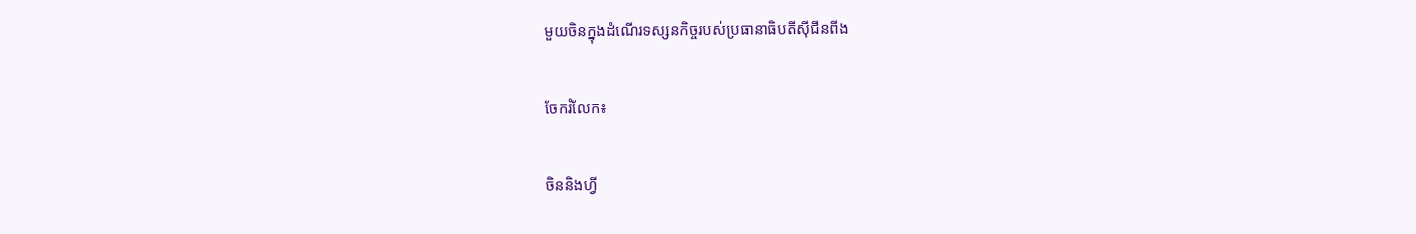មួយចិនក្នុងដំណើរទស្សនកិច្ចរបស់ប្រធានាធិបតីស៊ីជីនពីង

ចែករំលែក៖

ចិននិងហ្វី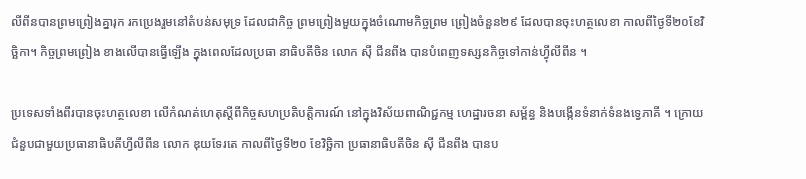លីពីនបានព្រមព្រៀងគ្នារុក រកប្រេងរួមនៅតំបន់សមុទ្រ ដែលជាកិច្ច ព្រមព្រៀងមួយក្នុងចំណោមកិច្ចព្រម ព្រៀងចំនួន២៩ ដែលបានចុះហត្ថលេខា កាលពីថ្ងៃទី២០ខែវិច្ឆិកា។ កិច្ចព្រមព្រៀង ខាងលើបានធ្វើឡើង ក្នុងពេលដែលប្រធា នាធិបតីចិន លោក ស៊ី ជីនពីង បានបំពេញទស្សនកិច្ចទៅកាន់ហ្វុីលីពីន ។

ប្រទេសទាំងពីរបានចុះហត្ថលេខា លើកំណត់ហេតុស្តីពីកិច្ចសហប្រតិបត្តិការណ៍ នៅក្នុងវិស័យពាណិជ្ជកម្ម ហេដ្ឋារចនា សម្ព័ន្ធ និងបង្កើនទំនាក់ទំនងទ្វេភាគី ។ ក្រោយជំនួបជាមួយប្រធានាធិបតីហ្វីលីពីន លោក ឌុយទែរតេ កាលពីថ្ងៃទី២០ ខែវិច្ឆិកា ប្រធានាធិបតីចិន ស៊ី ជីនពីង បានប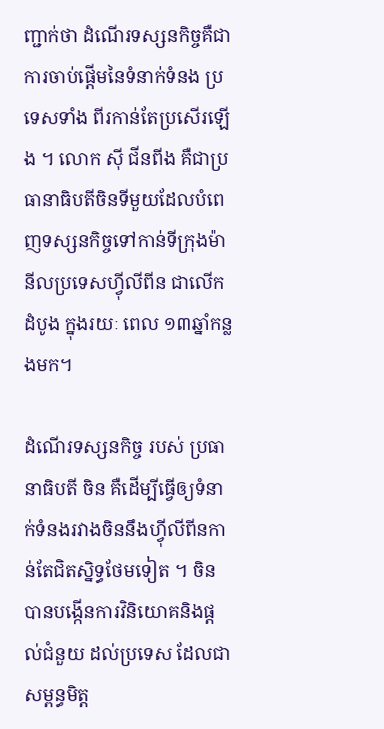ញ្ជាក់ថា ដំណើរទស្សនកិច្ចគឺជាការចាប់ផ្តើមនៃទំនាក់ទំនង ប្រទេសទាំង ពីរកាន់តែប្រសើរឡើង ។ លោក ស៊ី ជីនពីង គឺជាប្រធានាធិបតីចិនទីមួយដែលបំពេញទស្សនកិច្ចទៅកាន់ទីក្រុងម៉ានីលប្រទេសហ្វុីលីពីន ជាលើកដំបូង ក្នុងរយៈ ពេល ១៣ឆ្នាំកន្លងមក។

ដំណើរទស្សនកិច្ច របស់ ប្រធានាធិបតី ចិន គឺដើម្បីធ្វើឲ្យទំនាក់ទំនងរវាងចិននឹងហ្វុីលីពីនកាន់តែជិតស្និទ្ធថែមទៀត ។ ចិនបានបង្កើនការវិនិយោគនិងផ្តល់ជំនួយ ដល់ប្រទេស ដែលជាសម្ពន្ធមិត្ត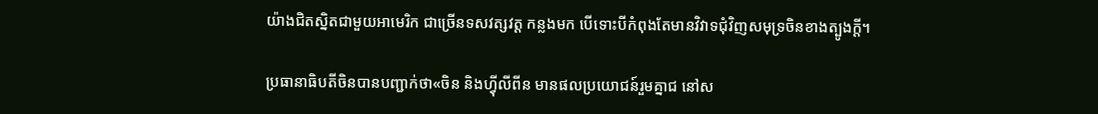យ៉ាងជិតស្និតជាមួយអាមេរិក ជាច្រើនទសវត្សវត្ត កន្លងមក បើទោះបីកំពុងតែមានវិវាទជុំវិញសមុទ្រចិនខាងត្បូងក្តី។

ប្រធានាធិបតីចិនបានបញ្ជាក់ថា«ចិន និងហ្វុីលីពីន មានផលប្រយោជន៍រួមគ្នាជ នៅស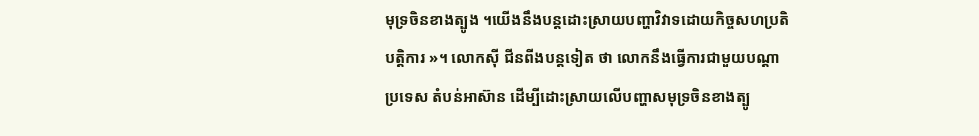មុទ្រចិនខាងត្បូង ។យើងនឹងបន្តដោះស្រាយបញ្ហាវិវាទដោយកិច្ចសហប្រតិបត្តិការ »។ លោកស៊ី ជីនពីងបន្តទៀត ថា លោកនឹងធ្វើការជាមួយបណ្តាប្រទេស តំបន់អាស៊ាន ដើម្បីដោះស្រាយលើបញ្ហាសមុទ្រចិនខាងត្បូ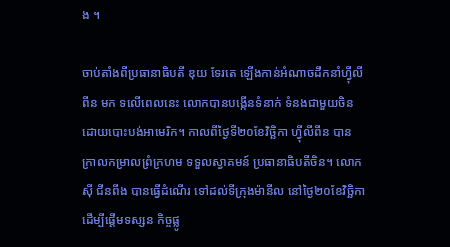ង ។

ចាប់តាំងពីប្រធានាធិបតី ឌុយ ទែរតេ ឡើងកាន់អំណាចដឹកនាំហ្វុីលីពីន មក ទលើពេលនេះ លោកបានបង្កើនទំនាក់ ទំនងជាមួយចិន ដោយបោះបង់អាមេរិក។ កាលពីថ្ងៃទី២០ខែវិច្ឆិកា ហ្វុីលីពីន បាន ក្រាលកម្រាលព្រំក្រហម ទទួលស្វាគមន៍ ប្រធានាធិបតីចិន។ លោកស៊ី ជីនពីង បានធ្វើដំណើរ ទៅដល់ទីក្រុងម៉ានីល នៅថ្ងៃ២០ខែវិច្ឆិកា ដើម្បីផ្តើមទស្សន កិច្ចផ្លូ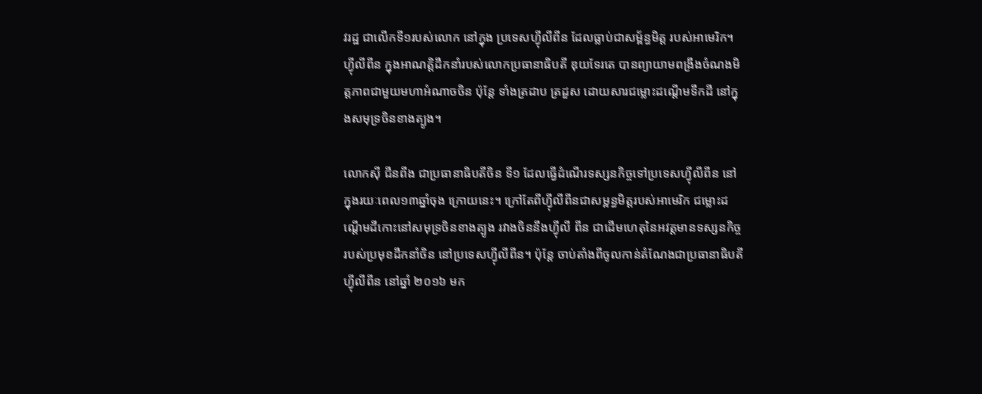វរដ្ឋ ជាលើកទី១របស់លោក នៅក្នុង ប្រទេសហ្វុីលីពីន ដែលធ្លាប់ជាសម្ព័ន្ធមិត្ត របស់អាមេរិក។ ហ្វុីលីពីន ក្នុងអាណត្តិដឹកនាំរបស់លោកប្រធានាធិបតី ឌុយទែរតេ បានព្យាយាមពង្រឹងចំណងមិត្តភាពជាមួយមហាអំណាចចិន ប៉ុន្តែ ទាំងត្រដាប ត្រដួស ដោយសារជម្លោះដណ្តើមទឹកដី នៅក្នុងសមុទ្រចិនខាងត្បូង។

លោកស៊ី ជីនពីង ជាប្រធានាធិបតីចិន ទី១ ដែលធ្វើដំណើរទស្សនកិច្ចទៅប្រទេសហ្វុីលីពីន នៅក្នុងរយៈពេល១៣ឆ្នាំចុង ក្រោយនេះ។ ក្រៅតែពីហ្វុីលីពីនជាសម្ពន្ធមិត្តរបស់អាមេរិក ជម្លោះដណ្តើមដីកោះនៅសមុទ្រចិនខាងត្បូង រវាងចិននឹងហ្វុីលី ពីន ជាដើមហេតុនៃអវត្តមានទស្សនកិច្ចរបស់ប្រមុខដឹកនាំចិន នៅប្រទេសហ្វុីលីពីន។ ប៉ុន្តែ ចាប់តាំងពីចូលកាន់តំណែងជាប្រធានាធិបតីហ្វុីលីពីន នៅឆ្នាំ ២០១៦ មក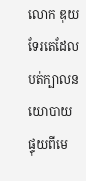លោក ឌុយទែរតេដែលបត់ក្បាលនយោបាយ ផ្ទុយពីមេ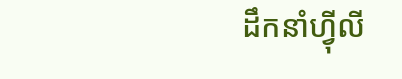ដឹកនាំហ្វុីលី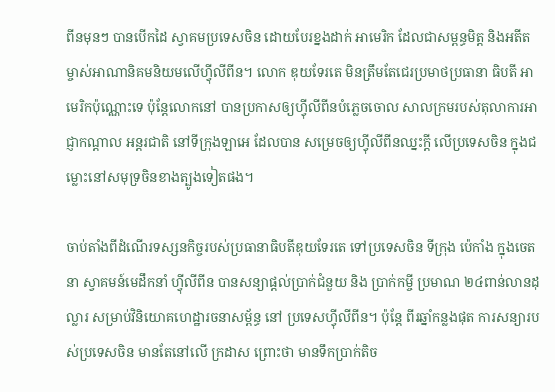ពីនមុនៗ បានបើកដៃ ស្វាគមប្រទេសចិន ដោយបែរខ្នងដាក់ អាមេរិក ដែលជាសម្ពន្ធមិត្ត និងអតីតម្ចាស់អាណានិគមនិយមលើហ្វុីលីពីន។ លោក ឌុយទែរតេ មិនត្រឹមតែជេរប្រមាថប្រធានា ធិបតី អាមេរិកប៉ុណ្ណោះទេ ប៉ុន្តែលោកនៅ បានប្រកាសឲ្យហ្វុីលីពីនបំភ្លេចចោល សាលក្រមរបស់តុលាការអាជ្ញាកណ្តាល អន្តរជាតិ នៅទីក្រុងឡាអេ ដែលបាន សម្រេចឲ្យហ្វុីលីពីនឈ្នះក្តី លើប្រទេសចិន ក្នុងជម្លោះនៅសមុទ្រចិនខាងត្បូងទៀតផង។

ចាប់តាំងពីដំណើរទស្សនកិច្ចរបស់ប្រធានាធិបតីឌុយទែរតេ ទៅប្រទេសចិន ទីក្រុង ប៉េកាំង ក្នុងចេតនា ស្វាគមន៍មេដឹកនាំ ហ្វុីលីពីន បានសន្យាផ្តល់ប្រាក់ជំនួយ និង ប្រាក់កម្ចី ប្រមាណ ២៤ពាន់លានដុល្លារ សម្រាប់វិនិយោគហេដ្ឋារចនាសម្ព័ន្ធ នៅ ប្រទេសហ្វុីលីពីន។ ប៉ុន្តែ ពីរឆ្នាំកន្លងផុត ការសន្យារបស់ប្រទេសចិន មានតែនៅលើ ក្រដាស ព្រោះថា មានទឹកប្រាក់តិច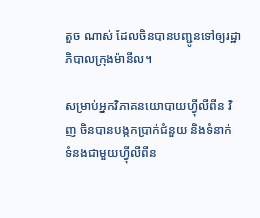តួច ណាស់ ដែលចិនបានបញ្ជូនទៅឲ្យរដ្ឋាភិបាលក្រុងម៉ានីល។

សម្រាប់អ្នកវិភាគនយោបាយហ្វុីលីពីន វិញ ចិនបានបង្កកប្រាក់ជំនួយ និងទំនាក់ ទំនងជាមួយហ្វុីលីពីន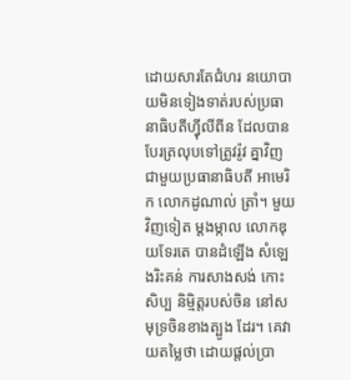ដោយសារតែជំហរ នយោបាយមិនទៀងទាត់របស់ប្រធានាធិបតីហ្វុីលីពីន ដែលបានបែរត្រលុបទៅត្រូវរ៉ូវ គ្នាវិញ ជាមួយប្រធានាធិបតី អាមេរិក លោកដូណាល់ ត្រាំ។ មួយវិញទៀត ម្តងម្កាល លោកឌុយទែរតេ បានដំឡើង សំឡេងរិះគន់ ការសាងសង់ កោះសិប្ប និម្មិត្តរបស់ចិន នៅសមុទ្រចិនខាងត្បូង ដែរ។ គេវាយតម្លៃថា ដោយផ្តល់ប្រា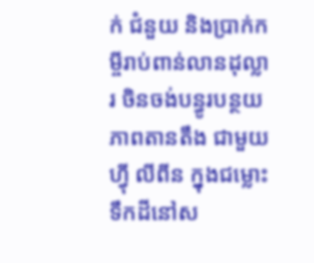ក់ ជំនួយ និងប្រាក់កម្ចីរាប់ពាន់លានដុល្លារ ចិនចង់បន្ធូរបន្ថយភាពតានតឹង ជាមួយហ្វុី លីពីន ក្នុងជម្លោះទឹកដីនៅស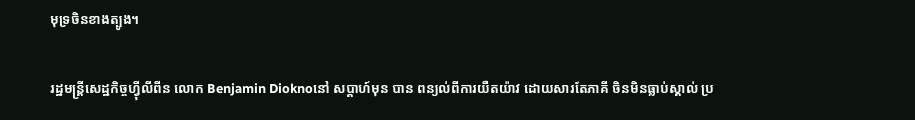មុទ្រចិនខាងត្បូង។

រដ្ឋមន្រ្តីសេដ្ឋកិច្ចហ្វុីលីពីន លោក Benjamin Dioknoនៅ សប្តាហ៍មុន បាន ពន្យល់ពីការយឺតយ៉ាវ ដោយសារតែភាគី ចិនមិនធ្លាប់ស្គាល់ ប្រ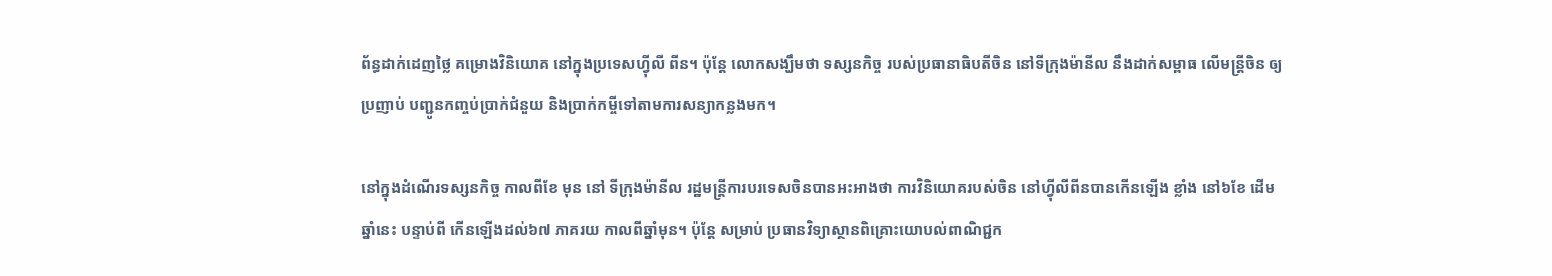ព័ន្ធដាក់ដេញថ្លៃ គម្រោងវិនិយោគ នៅក្នុងប្រទេសហ្វុីលី ពីន។ ប៉ុន្តែ លោកសង្ឃឹមថា ទស្សនកិច្ច របស់ប្រធានាធិបតីចិន នៅទីក្រុងម៉ានីល នឹងដាក់សម្ពាធ លើមន្រ្តីចិន ឲ្យប្រញាប់ បញ្ជូនកញ្ចប់ប្រាក់ជំនួយ និងប្រាក់កម្ចីទៅតាមការសន្យាកន្លងមក។

នៅក្នុងដំណើរទស្សនកិច្ច កាលពីខែ មុន នៅ ទីក្រុងម៉ានីល រដ្ឋមន្រ្តីការបរទេសចិនបានអះអាងថា ការវិនិយោគរបស់ចិន នៅហ្វុីលីពីនបានកើនឡើង ខ្លាំង នៅ៦ខែ ដើមឆ្នាំនេះ បន្ទាប់ពី កើនឡើងដល់៦៧ ភាគរយ កាលពីឆ្នាំមុន។ ប៉ុន្តែ សម្រាប់ ប្រធានវិទ្យាស្ថានពិគ្រោះយោបល់ពាណិជ្ជក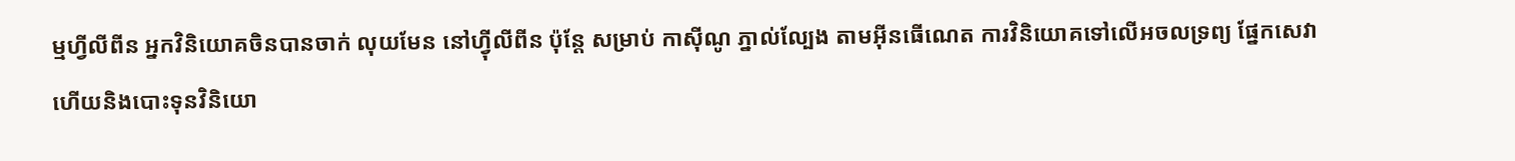ម្មហ្វីលីពីន អ្នកវិនិយោគចិនបានចាក់ លុយមែន នៅហ្វុីលីពីន ប៉ុន្តែ សម្រាប់ កាស៊ីណូ ភ្នាល់ល្បែង តាមអុីនធើណេត ការវិនិយោគទៅលើអចលទ្រព្យ ផ្នែកសេវា ហើយនិងបោះទុនវិនិយោ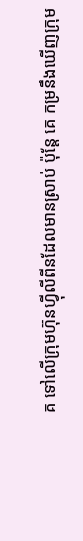គ ទៅលើក្រុមហ៊ុនហ្វុីលីពីនដែលមានស្រាប់ ប៉ុន្តែ គេ កម្រនឹងឃើញក្រុម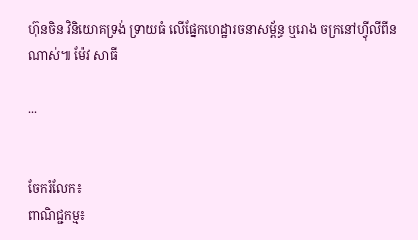ហ៊ុនចិន វិនិយោគទ្រង់ ទ្រាយធំ លើផ្នែកហេដ្ឋារចនាសម្ព័ន្ធ ឬរោង ចក្រនៅហ្វុីលីពីនណាស់៕ ម៉ែវ សាធី

...


ចែករំលែក៖
ពាណិជ្ជកម្ម៖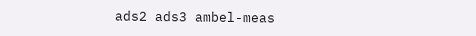ads2 ads3 ambel-meas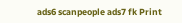ads6 scanpeople ads7 fk Print